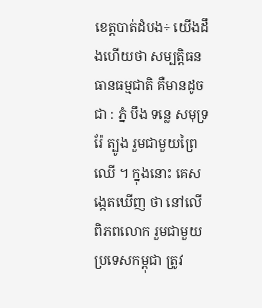ខេត្តបាត់ដំបង÷ យើងដឹងហើយថា សម្បត្តិធនធានធម្មជាតិ គឺមានដូចជា : ភ្នំ បឹង ទន្លេ សមុទ្រ រ៉ែ ត្បូង រួមជាមួយព្រៃឈើ ។ ក្នុងនោះ គេសង្កេតឃើញ ថា នៅលើពិភពលោក រួមជាមួយ ប្រទេសកម្ពុជា ត្រូវ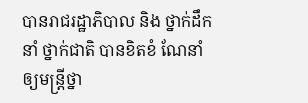បានរាជរដ្ឋាភិបាល និង ថ្នាក់ដឹកនាំ ថ្នាក់ជាតិ បានខិតខំ ណែនាំឲ្យមន្រ្តីថ្នា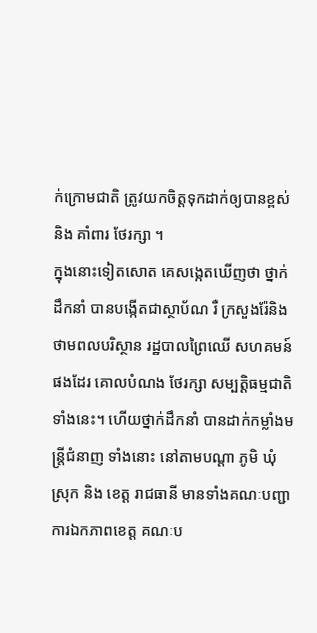ក់ក្រោមជាតិ ត្រូវយកចិត្តទុកដាក់ឲ្យបានខ្ពស់ និង គាំពារ ថែរក្សា ។
ក្នុងនោះទៀតសោត គេសង្កេតឃើញថា ថ្នាក់ដឹកនាំ បានបង្កើតជាស្ថាប័ណ រឺ ក្រសួងរ៉ែនិង ថាមពលបរិស្ថាន រដ្ឋបាលព្រៃឈើ សហគមន៍ផងដែរ គោលបំណង ថែរក្សា សម្បត្តិធម្មជាតិទាំងនេះ។ ហើយថ្នាក់ដឹកនាំ បានដាក់កម្លាំងមន្រ្តីជំនាញ ទាំងនោះ នៅតាមបណ្តា ភូមិ ឃុំ ស្រុក និង ខេត្ត រាជធានី មានទាំងគណៈបញ្ជាការឯកភាពខេត្ត គណៈប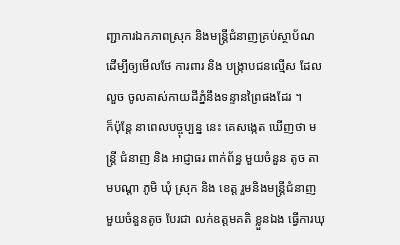ញ្ជាការឯកភាពស្រុក និងមន្ត្រីជំនាញគ្រប់ស្ថាប័ណ ដើម្បីឲ្យមើលថែ ការពារ និង បង្រ្កាបជនល្មើស ដែលលួច ចូលគាស់កាយដីភ្នំនឹងទន្ទានព្រៃផងដែរ ។
ក៏ប៉ុន្តែ នាពេលបច្ចុប្បន្ន នេះ គេសង្កេត ឃើញថា មន្រ្តី ជំនាញ និង អាជ្ញាធរ ពាក់ព័ន្ធ មួយចំនួន តូច តាមបណ្តា ភូមិ ឃុំ ស្រុក និង ខេត្ត រួមនិងមន្ត្រីជំនាញ មួយចំនួនតូច បែរជា លក់ឧត្តមគតិ ខ្លួនឯង ធ្វើការឃុ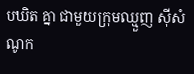បឃិត គ្នា ជាមួយក្រុមឈ្មួញ ស៊ីសំណូក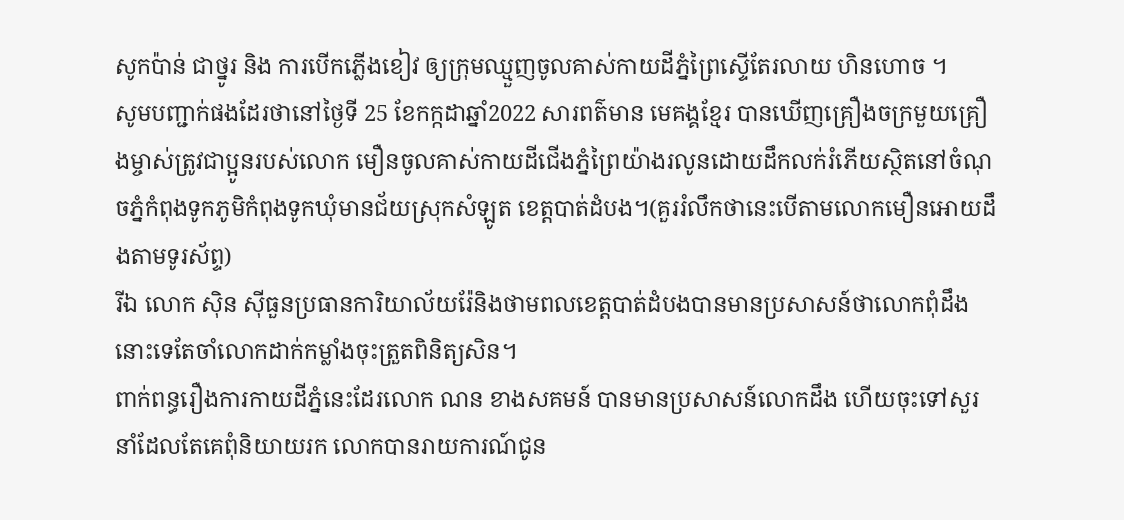សូកប៉ាន់ ជាថ្នូរ និង ការបើកភ្លើងខៀវ ឲ្យក្រុមឈ្មួញចូលគាស់កាយដីភ្នំព្រៃស្ទើតែរលាយ ហិនហោច ។
សូមបញ្ជាក់ផងដែរថានៅថ្ងៃទី 25 ខែកក្កដាឆ្នាំ2022 សារពត៌មាន មេគង្គខ្មែរ បានឃើញគ្រឿងចក្រមួយគ្រឿងម្ចាស់ត្រូវជាប្អូនរបស់លោក មឿនចូលគាស់កាយដីជើងភ្នំព្រៃយ៉ាងរលូនដោយដឹកលក់រំភើយស្ថិតនៅចំណុចភ្នំកំពុងទូកភូមិកំពុងទូកឃុំមានជ័យស្រុកសំឡូត ខេត្តបាត់ដំបង។(គួររំលឹកថានេះបើតាមលោកមឿនអោយដឹងតាមទូរស័ព្ទ)
រីឯ លោក ស៊ិន ស៊ីធួនប្រធានការិយាល័យរ៉ែនិងថាមពលខេត្តបាត់ដំបងបានមានប្រសាសន៍ថាលោកពុំដឹងនោះទេតែចាំលោកដាក់កម្លាំងចុះត្រួតពិនិត្យសិន។
ពាក់ពន្ធរឿងការកាយដីភ្នំនេះដែរលោក ណន ខាងសគមន៍ បានមានប្រសាសន៍លោកដឹង ហើយចុះទៅសួរនាំដែលតែគេពុំនិយាយរក លោកបានរាយការណ៍ជូន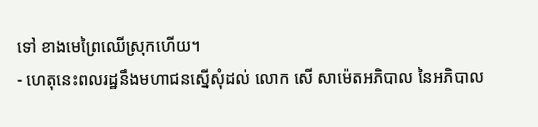ទៅ ខាងមេព្រៃឈើស្រុកហើយ។
- ហេតុនេះពលរដ្ឋនឹងមហាជនស្នើសុំដល់ លោក សើ សាម៉េតអភិបាល នៃអភិបាល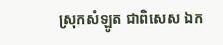ស្រុកសំឡូត ជាពិសេស ឯក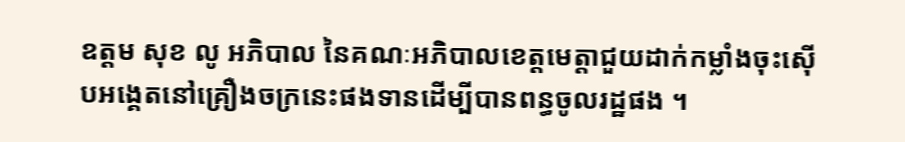ឧត្តម សុខ លូ អភិបាល នៃគណៈអភិបាលខេត្តមេត្តាជួយដាក់កម្លាំងចុះស៊ើបអង្គេតនៅគ្រឿងចក្រនេះផងទានដើម្បីបានពន្ធចូលរដ្ឋផង ។